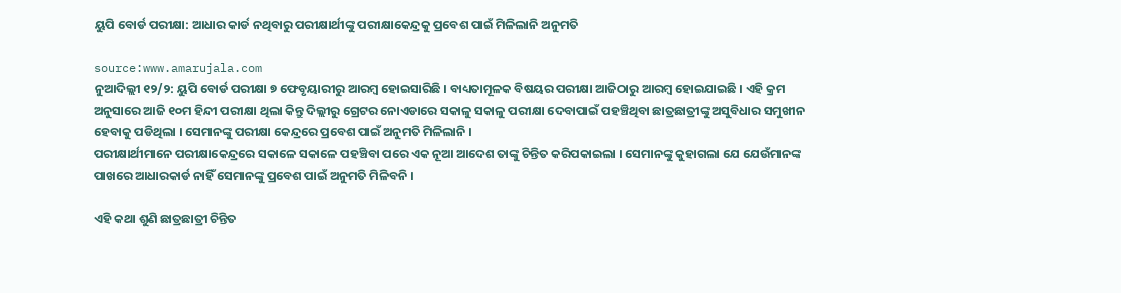ୟୁପି ବୋର୍ଡ ପରୀକ୍ଷା: ଆଧାର କାର୍ଡ ନଥିବାରୁ ପରୀକ୍ଷାର୍ଥୀଙ୍କୁ ପରୀକ୍ଷାକେନ୍ଦ୍ରକୁ ପ୍ରବେଶ ପାଇଁ ମିଳିଲାନି ଅନୁମତି

source:www.amarujala.com
ନୁଆଦିଲ୍ଲୀ ୧୨/୨: ୟୁପି ବୋର୍ଡ ପରୀକ୍ଷା ୭ ଫେବୃୟାରୀରୁ ଆରମ୍ବ ହୋଇସାରିଛି । ବାଧ୍ୟତାମୂଳକ ବିଷୟର ପରୀକ୍ଷା ଆଜିଠାରୁ ଆରମ୍ବ ହୋଇଯାଇଛି । ଏହି କ୍ରମ ଅନୁସାରେ ଆଜି ୧୦ମ ହିନ୍ଦୀ ପରୀକ୍ଷା ଥିଲା କିନ୍ତୁ ଦିଲ୍ଲୀରୁ ଗ୍ରେଟର ନୋଏଡାରେ ସକାଳୁ ସକାଳୁ ପରୀକ୍ଷା ଦେବାପାଇଁ ପହଞ୍ଚିଥିବା ଛାତ୍ରଛାତ୍ରୀଙ୍କୁ ଅସୁବିଧାର ସମୁଖୀନ ହେବାକୁ ପଡିଥିଲା । ସେମାନଙ୍କୁ ପରୀକ୍ଷା କେନ୍ଦ୍ରରେ ପ୍ରବେଶ ପାଇଁ ଅନୁମତି ମିଳିଲାନି ।
ପରୀକ୍ଷାର୍ଥୀମାନେ ପରୀକ୍ଷାକେନ୍ଦ୍ରରେ ସକାଳେ ସକାଳେ ପହଞ୍ଚିବା ପରେ ଏକ ନୂଆ ଆଦେଶ ତାଙ୍କୁ ଚିନ୍ତିତ କରିପକାଇଲା । ସେମାନଙ୍କୁ କୁହାଗଲା ଯେ ଯେଉଁମାନଙ୍କ ପାଖରେ ଆଧାରକାର୍ଡ ନାହିଁ ସେମାନଙ୍କୁ ପ୍ରବେଶ ପାଇଁ ଅନୁମତି ମିଳିବନି ।

ଏହି କଥା ଶୁଣି ଛାତ୍ରଛାତ୍ରୀ ଚିନ୍ତିତ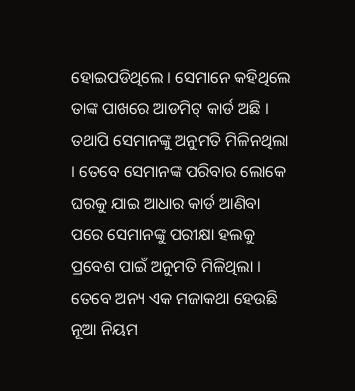ହୋଇପଡିଥିଲେ । ସେମାନେ କହିଥିଲେ ତାଙ୍କ ପାଖରେ ଆଡମିଟ୍ କାର୍ଡ ଅଛି । ତଥାପି ସେମାନଙ୍କୁ ଅନୁମତି ମିଳିନଥିଲା । ତେବେ ସେମାନଙ୍କ ପରିବାର ଲୋକେ ଘରକୁ ଯାଇ ଆଧାର କାର୍ଡ ଆଣିବା ପରେ ସେମାନଙ୍କୁ ପରୀକ୍ଷା ହଲକୁ ପ୍ରବେଶ ପାଇଁ ଅନୁମତି ମିଳିଥିଲା ।
ତେବେ ଅନ୍ୟ ଏକ ମଜାକଥା ହେଉଛି ନୂଆ ନିୟମ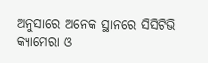ଅନୁସାରେ ଅନେକ ସ୍ଥାନରେ ସିସିଟିଭି କ୍ୟାମେରା ଓ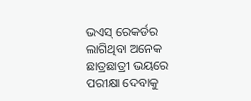ଭଏସ୍ ରେକର୍ଡର ଲାଗିଥିବା ଅନେକ ଛାତ୍ରଛାତ୍ରୀ ଭୟରେ ପରୀକ୍ଷା ଦେବାକୁ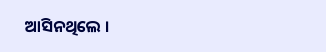ଆସିନଥିଲେ ।